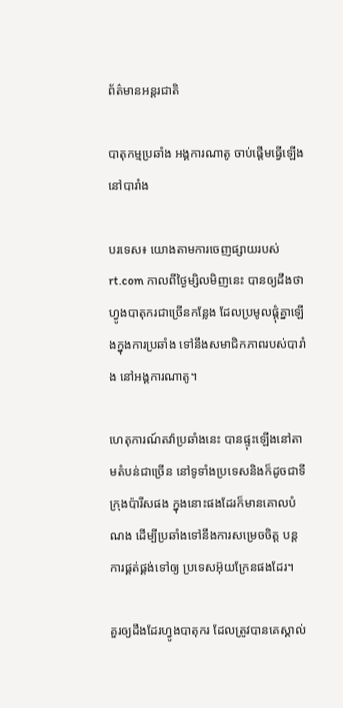ព័ត៌មានអន្តរជាតិ

បាតុកម្មប្រឆាំង អង្គការណាតូ ចាប់ផ្តើមធ្វើឡើង នៅបារាំង

បរទេស៖ យោងតាមការចេញផ្សាយរបស់ rt.com កាលពីថ្ងៃម្សិលមិញនេះ បានឲ្យដឹងថា ហ្វូងបាតុករជាច្រើនកន្លែង ដែលប្រមូលផ្តុំគ្នាឡើងក្នុងការប្រឆាំង ទៅនឹងសមាជិកភាពរបស់បារាំង នៅអង្គការណាតូ។

ហេតុការណ៍តវ៉ាប្រឆាំងនេះ បានផ្ទុះឡើងនៅតាមតំបន់ជាច្រើន នៅទូទាំងប្រទេសនិងក៏ដូចជាទីក្រុងប៉ារីសផង ក្នុងនោះផងដែរក៏មានគោលបំណង ដើម្បីប្រឆាំងទៅនឹងការសម្រេចចិត្ត បន្តការផ្គត់ផ្គង់ទៅឲ្យ ប្រទេសអ៊ុយក្រែនផងដែរ។

គួរឲ្យដឹងដែរហ្វូងបាតុករ ដែលត្រូវបានគេស្គាល់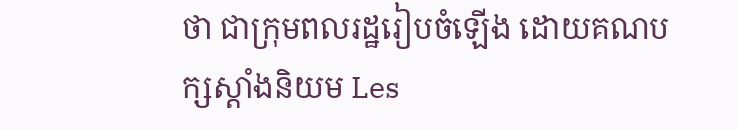ថា ជាក្រុមពលរដ្ឋរៀបចំឡើង ដោយគណបក្សស្តាំងនិយម Les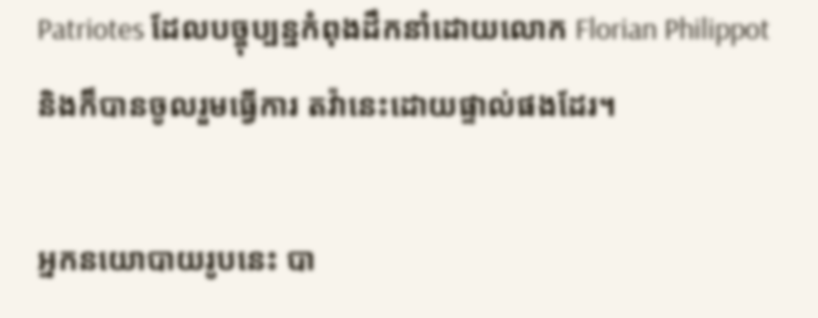Patriotes ដែលបច្ចុប្បន្នកំពុងដឹកនាំដោយលោក Florian Philippot និងក៏បានចូលរួមធ្វើការ តវ៉ានេះដោយផ្ទាល់ផងដែរ។

អ្នកនយោបាយរូបនេះ បា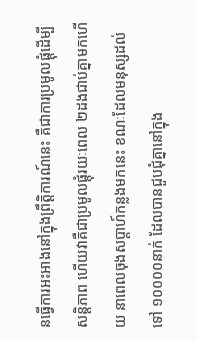នធ្វើការអះអាងនៅក្នុងព្រឹត្តិការណ៍នេះ គឺជាការប្រមូលផ្តុំដើម្បីសន្តិភាព ហើយវាគឺជាប្រមូលផ្តុំរយៈពេល ២ដងជាប់គ្នាមកហើយ នាពេលចុងសប្តាហ៍កន្លងមកនេះ ខណៈដែលមនុស្សដល់ទៅ ១០០០០នាក់ ដែលបានជួបជុំគ្នានៅក្នុង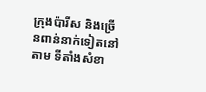ក្រុងប៉ារីស និងច្រើនពាន់នាក់ទៀតនៅតាម ទីតាំងសំខា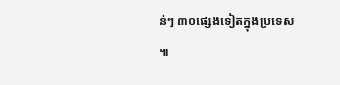ន់ៗ ៣០ផ្សេងទៀតក្នុងប្រទេស ៕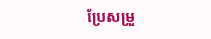ប្រែសម្រួ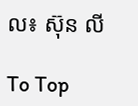ល៖ ស៊ុន លី

To Top